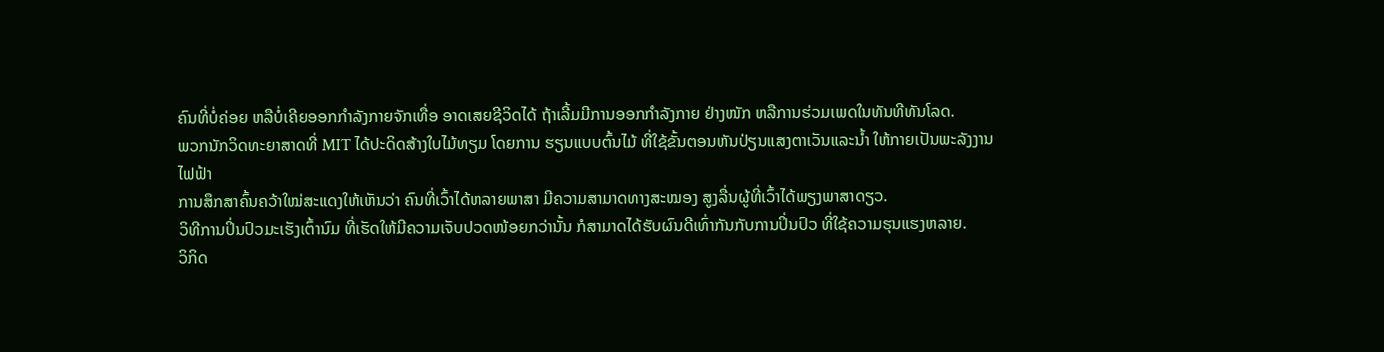ຄົນທີ່ບໍ່ຄ່ອຍ ຫລືບໍ່ເຄີຍອອກກໍາລັງກາຍຈັກເທື່ອ ອາດເສຍຊີວິດໄດ້ ຖ້າເລີ້ມມີການອອກກຳລັງກາຍ ຢ່າງໜັກ ຫລືການຮ່ວມເພດໃນທັນທີທັນໂລດ.
ພວກນັກວິດທະຍາສາດທີ່ MIT ໄດ້ປະດິດສ້າງໃບໄມ້ທຽມ ໂດຍການ ຮຽນແບບຕົ້ນໄມ້ ທີ່ໃຊ້ຂັ້ນຕອນຫັນປ່ຽນແສງຕາເວັນແລະນໍ້າ ໃຫ້ກາຍເປັນພະລັງງານໄຟຟ້າ
ການສຶກສາຄົ້ນຄວ້າໃໝ່ສະແດງໃຫ້ເຫັນວ່າ ຄົນທີ່ເວົ້າໄດ້ຫລາຍພາສາ ມີຄວາມສາມາດທາງສະໝອງ ສູງລື່ນຜູ້ທີ່ເວົ້າໄດ້ພຽງພາສາດຽວ.
ວິທີການປິ່ນປົວມະເຮັງເຕົ້ານົມ ທີ່ເຮັດໃຫ້ມີຄວາມເຈັບປວດໜ້ອຍກວ່ານັ້ນ ກໍສາມາດໄດ້ຮັບຜົນດີເທົ່າກັນກັບການປິ່ນປົວ ທີ່ໃຊ້ຄວາມຮຸນແຮງຫລາຍ.
ວິກິດ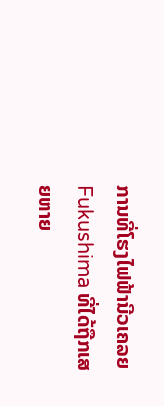ການທີ່ໂຮງໄຟຟ້ານີວເຄລຍ Fukushima ທີ່ໄດ້ຖືກເສຍຫາຍ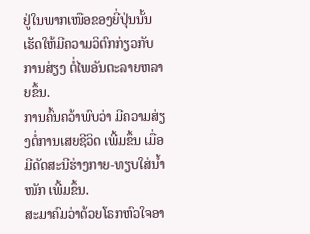ຢູ່ໃນພາກເໜືອຂອງຍີ່ປຸ່ນນັ້ນ ເຮັດໃຫ້ມີຄວາມວິຕົກກ່ຽວກັບການສ່ຽງ ຕໍ່ໄພອັນຕະລາຍຫລາຍຂຶ້ນ.
ການຄົ້ນຄວ້າພົບວ່າ ມີຄວາມສ່ຽງຕໍ່ການເສຍຊີວິດ ເພີ້ມຂຶ້ນ ເມື່ອມີດັດສະນີຮ່າງກາຍ-ທຽບໃສ່ນໍ້າໜັກ ເພີ້ມຂຶ້ນ.
ສະມາຄົມວ່າດ້ວຍໂຣກຫົວໃຈອາ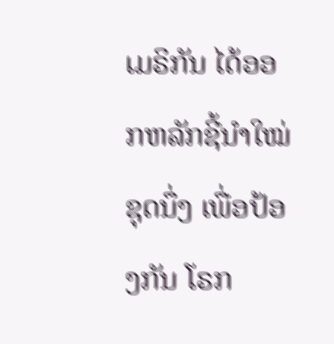ເມຣິກັນ ໄດ້ອອກຫລັກຊີ້ນໍາໃໝ່ຊຸດນຶ່ງ ເພື່ອປ້ອງກັນ ໂຣກ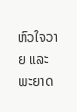ຫົວໃຈວາຍ ແລະພະຍາດ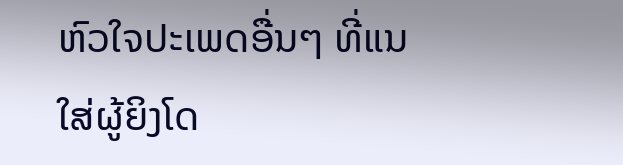ຫົວໃຈປະເພດອື່ນໆ ທີ່ແນໃສ່ຜູ້ຍິງໂດ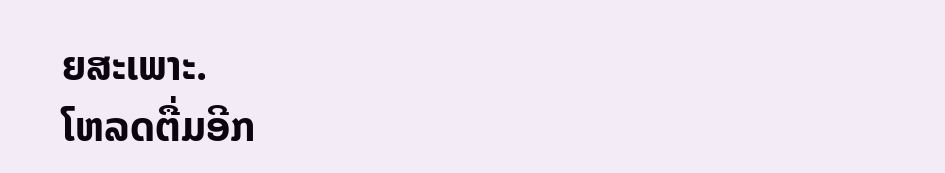ຍສະເພາະ.
ໂຫລດຕື່ມອີກ